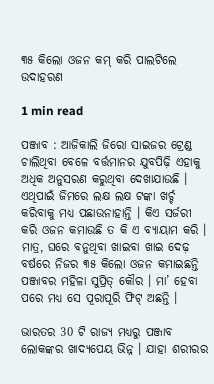୩୫ କିଲୋ ଓଜନ କମ୍ କରି ପାଲଟିଲେ ଉଦାହରଣ

1 min read

ପଞ୍ଜାବ : ଆଜିକାଲି ଜିରୋ ସାଇଜର ଟ୍ରେଣ୍ଡ ଚାଲିଥିବା ବେଳେ ବର୍ତ୍ତମାନର ଯୁବପିଢ଼ି ଏହାକୁ ଅଧିକ ଅନୁସରଣ କରୁଥିବା ଦେଖାଯାଉଛି । ଏଥିପାଇଁ ଜିମରେ ଲକ୍ଷ ଲକ୍ଷ ଟଙ୍କା ଖର୍ଚ୍ଚ କରିବାକୁ ମଧ୍ୟ ପଛାଉନାହାନ୍ତି । କିଏ ସର୍ଜରୀ କରି ଓଜନ କମାଉଛି ତ କି ଏ ବ୍ୟାୟାମ କରି । ମାତ୍ର, ଘରେ ବନୁଥିବା ଖାଇବା ଖାଇ ଦେଢ଼ ବର୍ଷରେ ନିଜର ୩୫ କିଲୋ ଓଜନ କମାଇଛନ୍ତି ପଞ୍ଜାବର ମହିଳା ସୁପ୍ରିତ୍ କୌର । ମା’ ହେବା ପରେ ମଧ୍ୟ ସେ ପୂରାପୂରି ଫିଟ୍ ଅଛନ୍ତି ।

ଭାରତର 30 ଟି ରାଜ୍ୟ ମଧ୍ୟରୁ ପଞ୍ଜାବ ଲୋକଙ୍କର ଖାଦ୍ୟପେୟ ଭିନ୍ନ । ଯାହା ଶରୀରର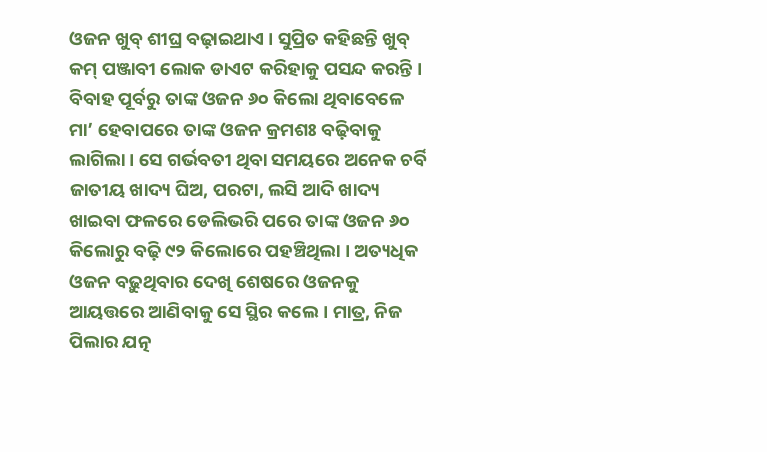ଓଜନ ଖୁବ୍ ଶୀଘ୍ର ବଢ଼ାଇଥାଏ । ସୁପ୍ରିତ କହିଛନ୍ତି ଖୁବ୍ କମ୍ ପଞ୍ଜାବୀ ଲୋକ ଡାଏଟ କରିହାକୁ ପସନ୍ଦ କରନ୍ତି । ବିବାହ ପୂର୍ବରୁ ତାଙ୍କ ଓଜନ ୬୦ କିଲୋ ଥିବାବେଳେ ମା’ ହେବାପରେ ତାଙ୍କ ଓଜନ କ୍ରମଶଃ ବଢ଼ିବାକୁ ଲାଗିଲା । ସେ ଗର୍ଭବତୀ ଥିବା ସମୟରେ ଅନେକ ଚର୍ବି ଜାତୀୟ ଖାଦ୍ୟ ଘିଅ, ପରଟା, ଲସି ଆଦି ଖାଦ୍ୟ ଖାଇବା ଫଳରେ ଡେଲିଭରି ପରେ ତାଙ୍କ ଓଜନ ୬୦ କିଲୋରୁ ବଢ଼ି ୯୨ କିଲୋରେ ପହଞ୍ଚିଥିଲା । ଅତ୍ୟଧିକ ଓଜନ ବଢ଼ୁଥିବାର ଦେଖି ଶେଷରେ ଓଜନକୁ ଆୟତ୍ତରେ ଆଣିବାକୁ ସେ ସ୍ଥିର କଲେ । ମାତ୍ର, ନିଜ ପିଲାର ଯତ୍ନ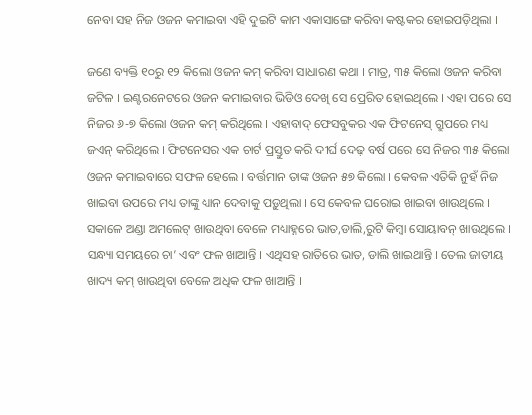ନେବା ସହ ନିଜ ଓଜନ କମାଇବା ଏହି ଦୁଇଟି କାମ ଏକାସାଙ୍ଗେ କରିବା କଷ୍ଟକର ହୋଇପଡ଼ିଥିଲା ।

ଜଣେ ବ୍ୟକ୍ତି ୧୦ରୁ ୧୨ କିଲୋ ଓଜନ କମ୍ କରିବା ସାଧାରଣ କଥା । ମାତ୍ର, ୩୫ କିଲୋ ଓଜନ କରିବା ଜଟିଳ । ଇଣ୍ଟରନେଟରେ ଓଜନ କମାଇବାର ଭିଡିଓ ଦେଖି ସେ ପ୍ରେରିତ ହୋଇଥିଲେ । ଏହା ପରେ ସେ ନିଜର ୬-୭ କିଲୋ ଓଜନ କମ୍ କରିଥିଲେ । ଏହାବାଦ୍ ଫେସବୁକର ଏକ ଫିଟନେସ୍ ଗ୍ରୁପରେ ମଧ୍ୟ ଜଏନ୍ କରିଥିଲେ । ଫିଟନେସର ଏକ ଚାର୍ଟ ପ୍ରସ୍ତୁତ କରି ଦୀର୍ଘ ଦେଢ଼ ବର୍ଷ ପରେ ସେ ନିଜର ୩୫ କିଲୋ ଓଜନ କମାଇବାରେ ସଫଳ ହେଲେ । ବର୍ତ୍ତମାନ ତାଙ୍କ ଓଜନ ୫୭ କିଲୋ । କେବଳ ଏତିକି ନୁହଁ ନିଜ ଖାଇବା ଉପରେ ମଧ୍ୟ ତାଙ୍କୁ ଧ୍ୟାନ ଦେବାକୁ ପଡ଼ୁଥିଲା । ସେ କେବଳ ଘରୋଇ ଖାଇବା ଖାଉଥିଲେ । ସକାଳେ ଅଣ୍ଡା ଅମଲେଟ୍ ଖାଉଥିବା ବେଳେ ମଧ୍ୟାହ୍ନରେ ଭାତ,ଡାଲି,ରୁଟି କିମ୍ୱା ସୋୟାବନ୍ ଖାଉଥିଲେ । ସନ୍ଧ୍ୟା ସମୟରେ ଚା’ ଏବଂ ଫଳ ଖାଆନ୍ତି । ଏଥିସହ ରାତିରେ ଭାତ, ଡାଲି ଖାଇଥାନ୍ତି । ତେଲ ଜାତୀୟ ଖାଦ୍ୟ କମ୍ ଖାଉଥିବା ବେଳେ ଅଧିକ ଫଳ ଖାଆନ୍ତି ।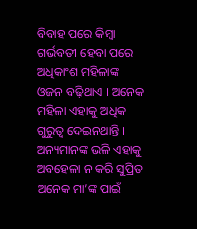ବିବାହ ପରେ କିମ୍ୱା ଗର୍ଭବତୀ ହେବା ପରେ ଅଧିକାଂଶ ମହିଳାଙ୍କ ଓଜନ ବଢ଼ିଥାଏ । ଅନେକ ମହିଳା ଏହାକୁ ଅଧିକ ଗୁରୁତ୍ୱ ଦେଇନଥାନ୍ତି । ଅନ୍ୟମାନଙ୍କ ଭଳି ଏହାକୁ ଅବହେଳା ନ କରି ସୁପ୍ରିତ ଅନେକ ମା’ଙ୍କ ପାଇଁ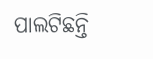ପାଲଟିଛନ୍ତି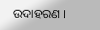ଉଦାହରଣ ।